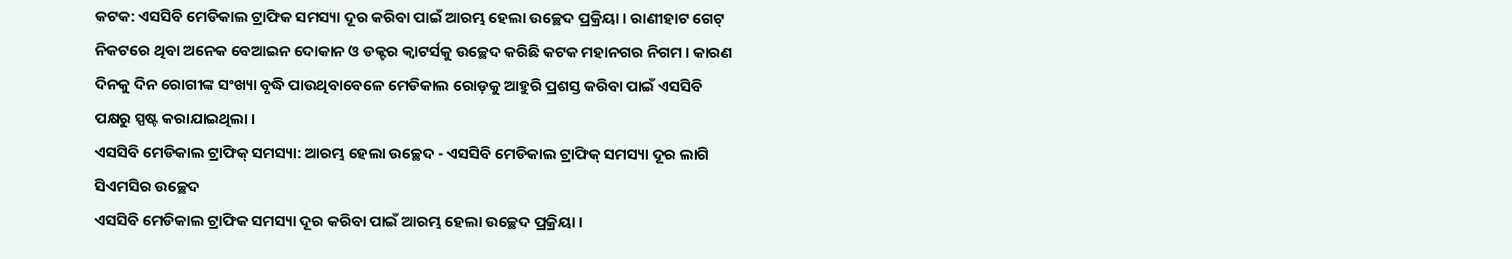କଟକ: ଏସସିବି ମେଡିକାଲ ଟ୍ରାଫିକ ସମସ୍ୟା ଦୂର କରିବା ପାଇଁ ଆରମ୍ଭ ହେଲା ଉଚ୍ଛେଦ ପ୍ରକ୍ରିୟା । ରାଣୀହାଟ ଗେଟ୍ ନିକଟରେ ଥିବା ଅନେକ ବେଆଇନ ଦୋକାନ ଓ ଡକ୍ଟର କ୍ୱାଟର୍ସକୁ ଉଚ୍ଛେଦ କରିଛି କଟକ ମହାନଗର ନିଗମ । କାରଣ ଦିନକୁ ଦିନ ରୋଗୀଙ୍କ ସଂଖ୍ୟା ବୃଦ୍ଧି ପାଉଥିବାବେଳେ ମେଡିକାଲ ରୋଡ଼କୁ ଆହୁରି ପ୍ରଶସ୍ତ କରିବା ପାଇଁ ଏସସିବି ପକ୍ଷରୁ ସ୍ପଷ୍ଟ କରାଯାଇଥିଲା ।
ଏସସିବି ମେଡିକାଲ ଟ୍ରାଫିକ୍ ସମସ୍ୟା: ଆରମ୍ଭ ହେଲା ଉଚ୍ଛେଦ - ଏସସିବି ମେଡିକାଲ ଟ୍ରାଫିକ୍ ସମସ୍ୟା ଦୂର ଲାଗି ସିଏମସିର ଉଚ୍ଛେଦ
ଏସସିବି ମେଡିକାଲ ଟ୍ରାଫିକ ସମସ୍ୟା ଦୂର କରିବା ପାଇଁ ଆରମ୍ଭ ହେଲା ଉଚ୍ଛେଦ ପ୍ରକ୍ରିୟା ।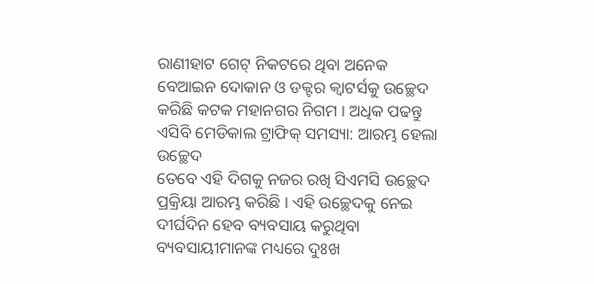ରାଣୀହାଟ ଗେଟ୍ ନିକଟରେ ଥିବା ଅନେକ ବେଆଇନ ଦୋକାନ ଓ ଡକ୍ଟର କ୍ୱାଟର୍ସକୁ ଉଚ୍ଛେଦ କରିଛି କଟକ ମହାନଗର ନିଗମ । ଅଧିକ ପଢନ୍ତୁ
ଏସିବି ମେଡିକାଲ ଟ୍ରାଫିକ୍ ସମସ୍ୟା: ଆରମ୍ଭ ହେଲା ଉଚ୍ଛେଦ
ତେବେ ଏହି ଦିଗକୁ ନଜର ରଖି ସିଏମସି ଉଚ୍ଛେଦ ପ୍ରକ୍ରିୟା ଆରମ୍ଭ କରିଛି । ଏହି ଉଚ୍ଛେଦକୁ ନେଇ ଦୀର୍ଘଦିନ ହେବ ବ୍ୟବସାୟ କରୁଥିବା ବ୍ୟବସାୟୀମାନଙ୍କ ମଧ୍ୟରେ ଦୁଃଖ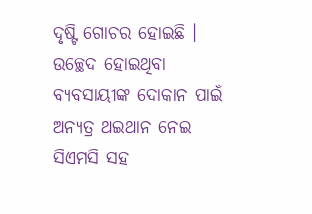ଦୃଷ୍ଟି ଗୋଚର ହୋଇଛି । ଉଚ୍ଛେଦ ହୋଇଥିବା ବ୍ୟବସାୟୀଙ୍କ ଦୋକାନ ପାଇଁ ଅନ୍ୟତ୍ର ଥଇଥାନ ନେଇ ସିଏମସି ସହ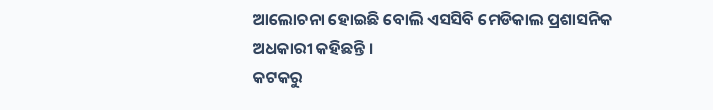ଆଲୋଚନା ହୋଇଛି ବୋଲି ଏସସିବି ମେଡିକାଲ ପ୍ରଶାସନିକ ଅଧକାରୀ କହିଛନ୍ତି ।
କଟକରୁ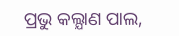ପ୍ରଭୁ କଲ୍ଯାଣ ପାଲ,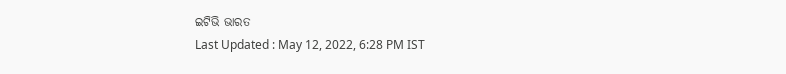ଇଟିଭି ଭାରତ
Last Updated : May 12, 2022, 6:28 PM IST